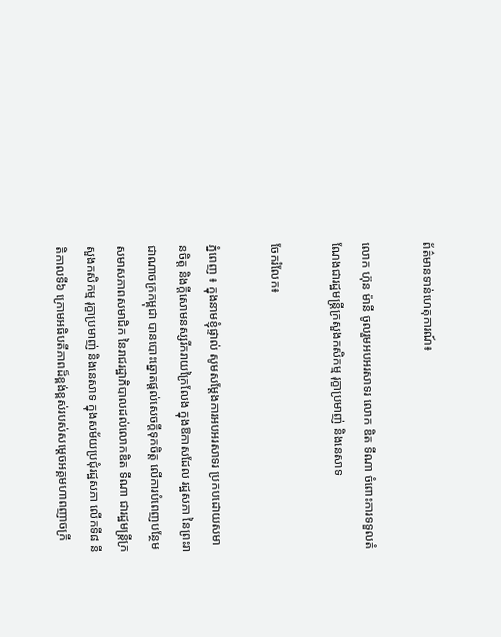ព័ត៌មានទាន់ហេតុការណ៍៖

លោក ហ៊ុន ម៉ានី ចូលរួមអបអរសាទរ លោក ឌិត ទីណា ចំពោះការទទួលតំណែងជារដ្ឋមន្រ្តីក្រសួងកសិកម្ម រុក្ខាប្រមាញ់ និងនេសាទ

ចែករំលែក៖

ភ្នំពេញ ៖ ក្នុងនាមខ្ញុំផ្ទាល់ សូមសម្តែងការអបអរសាទរ ប្រកបដោយសមានចិត្ត និងក្តីសោមនស្សរីករាយក្រៃលែង ក្នុងឱកាសដែល រដ្ឋសភា នៃព្រះរាជាណាចក្រកម្ពុជា បានបោះឆ្នោតផ្តល់សេចក្តីទុកចិត្ត លើការបំពេញបន្ថែមសមាសភាពសមាជិក នៃរាជរដ្ឋាភិបាលដល់លោកឌិត ទីណា ជារដ្ឋមន្រ្តីក្រសួងកសិកម្ម រុក្ខាប្រមាញ់ និងនេសាទ ក្នុងសម័យប្រជុំរដ្ឋសភា លើកទី៨ នីតិកាលទី៦ ក្រោមអធិបតីភាពដ៏ខ្ពង់ខ្ពស់របស់សម្តេចអគ្គមហាពញាចក្រី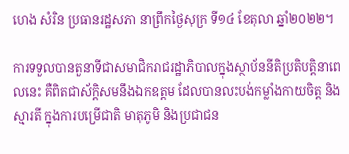ហេង សំរិន ប្រធានរដ្ឋសភា នាព្រឹកថ្ងៃសុក្រ ទី១៤ ខែតុលា ឆ្នាំ២០២២។

ការទទួលបានតួនាទីជាសមាជិករាជរដ្ឋាភិបាលក្នុងស្ថាប័ននីតិប្រតិបត្តិនាពេលនេះ គឺពិតជាស័ក្តិសមនឹងឯកឧត្តម ដែលបានលះបង់កម្លាំងកាយចិត្ត និងស្មារតី ក្នុងការបម្រើជាតិ មាតុភូមិ និងប្រជាជន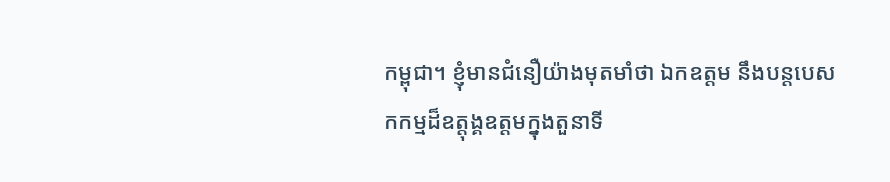កម្ពុជា។ ខ្ញុំមានជំនឿយ៉ាងមុតមាំថា ឯកឧត្តម នឹងបន្តបេសកកម្មដ៏ឧត្តុង្គឧត្តមក្នុងតួនាទី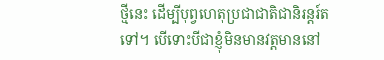ថ្មីនេះ ដើម្បីបុព្វហេតុប្រជាជាតិជានិរន្តរ៍តទៅ។ បើទោះបីជាខ្ញុំមិនមានវត្តមាននៅ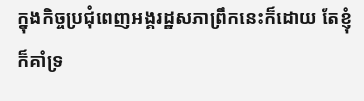ក្នុងកិច្ចប្រជុំពេញអង្គរដ្ឋសភាព្រឹកនេះក៏ដោយ តែខ្ញុំក៏គាំទ្រ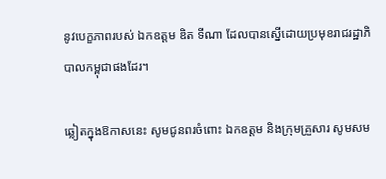នូវបេក្ខភាពរបស់ ឯកឧត្តម ឌិត ទីណា ដែលបានស្នើដោយប្រមុខរាជរដ្ឋាភិបាលកម្ពុជាផងដែរ។

ឆ្លៀតក្នុងឱកាសនេះ សូមជូនពរចំពោះ ឯកឧត្តម និងក្រុមគ្រួសារ សូមសម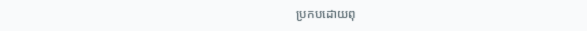ប្រកបដោយពុ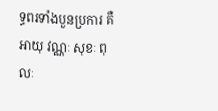ទ្ធពរទាំងបួនប្រការ គឺអាយុ វណ្ណៈ សុខៈ ពុលៈ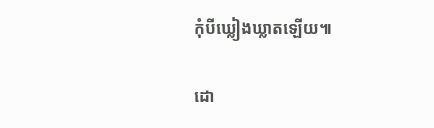កុំបីឃ្លៀងឃ្លាតឡើយ៕

ដោ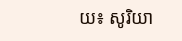យ៖ សូរិយា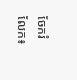ចែករំលែក៖